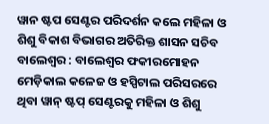ୱାନ ଷ୍ଟପ ସେଣ୍ଟର ପରିଦର୍ଶନ କଲେ ମହିଳା ଓ ଶିଶୁ ବିକାଶ ବିଭାଗର ଅତିରିକ୍ତ ଶାସନ ସଚିବ
ବାଲେଶ୍ୱର : ବାଲେଶ୍ୱର ଫକୀରମୋହନ ମେଡ଼ିକାଲ କଳେଜ ଓ ହସ୍ପିଟାଲ ପରିସରରେ ଥିବା ୱାନ୍ ଷ୍ଟପ୍ ସେଣ୍ଟରକୁ ମହିଳା ଓ ଶିଶୁ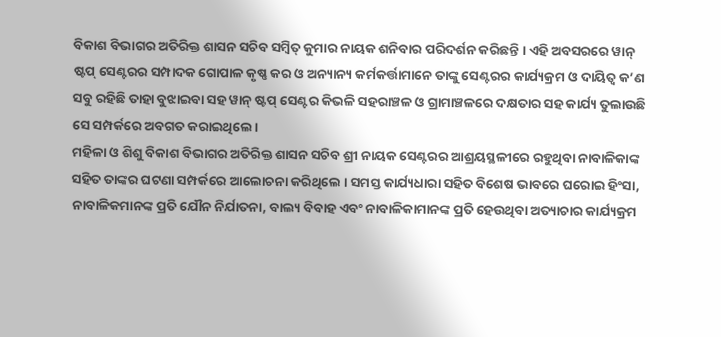ବିକାଶ ବିଭାଗର ଅତିରିକ୍ତ ଶାସନ ସଚିବ ସମ୍ବିତ୍ କୁମାର ନାୟକ ଶନିବାର ପରିଦର୍ଶନ କରିଛନ୍ତି । ଏହି ଅବସରରେ ୱାନ୍ ଷ୍ଟପ୍ ସେଣ୍ଟରର ସମ୍ପାଦକ ଗୋପାଳ କୃଷ୍ଣ କର ଓ ଅନ୍ୟାନ୍ୟ କର୍ମକର୍ତ୍ତାମାନେ ତାଙ୍କୁ ସେଣ୍ଟରର କାର୍ଯ୍ୟକ୍ରମ ଓ ଦାୟିତ୍ୱ କ’ଣ ସବୁ ରହିଛି ତାହା ବୁଝାଇବା ସହ ୱାନ୍ ଷ୍ଟପ୍ ସେଣ୍ଟର କିଭଳି ସହରାଞ୍ଚଳ ଓ ଗ୍ରାମାଞ୍ଚଳରେ ଦକ୍ଷତାର ସହ କାର୍ଯ୍ୟ ତୁଲାଉଛି ସେ ସମ୍ପର୍କରେ ଅବଗତ କରାଇଥିଲେ ।
ମହିଳା ଓ ଶିଶୁ ବିକାଶ ବିଭାଗର ଅତିରିକ୍ତ ଶାସନ ସଚିବ ଶ୍ରୀ ନାୟକ ସେଣ୍ଟରର ଆଶ୍ରୟସ୍ଥଳୀରେ ରହୁଥିବା ନାବାଳିକାଙ୍କ ସହିତ ତାଙ୍କର ଘଟଣା ସମ୍ପର୍କରେ ଆଲୋଚନା କରିଥିଲେ । ସମସ୍ତ କାର୍ଯ୍ୟଧାରା ସହିତ ବିଶେଷ ଭାବରେ ଘରୋଇ ହିଂସା, ନାବାଳିକମାନଙ୍କ ପ୍ରତି ଯୌନ ନିର୍ଯାତନା, ବାଲ୍ୟ ବିବାହ ଏବଂ ନାବାଳିକାମାନଙ୍କ ପ୍ରତି ହେଉଥିବା ଅତ୍ୟାଚାର କାର୍ଯ୍ୟକ୍ରମ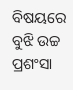ବିଷୟରେ ବୁଝି ଉଚ୍ଚ ପ୍ରଶଂସା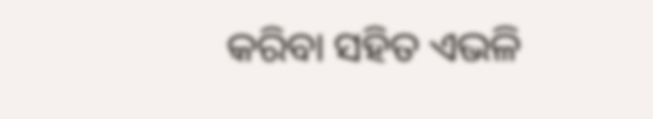କରିବା ସହିତ ଏଭଳି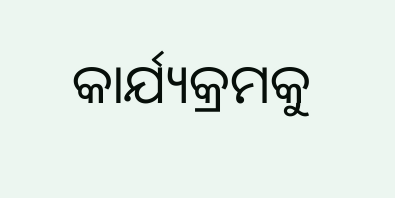କାର୍ଯ୍ୟକ୍ରମକୁ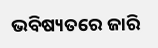ଭବିଷ୍ୟତରେ ଜାରି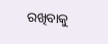ରଖିବାକୁ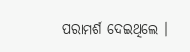ପରାମର୍ଶ ଦେଇଥିଲେ ।